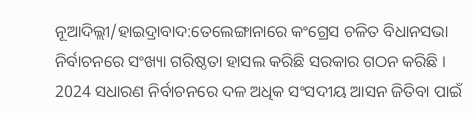ନୂଆଦିଲ୍ଲୀ/ହାଇଦ୍ରାବାଦ:ତେଲେଙ୍ଗାନାରେ କଂଗ୍ରେସ ଚଳିତ ବିଧାନସଭା ନିର୍ବାଚନରେ ସଂଖ୍ୟା ଗରିଷ୍ଠତା ହାସଲ କରିଛି ସରକାର ଗଠନ କରିଛି । 2024 ସଧାରଣ ନିର୍ବାଚନରେ ଦଳ ଅଧିକ ସଂସଦୀୟ ଆସନ ଜିତିବା ପାଇଁ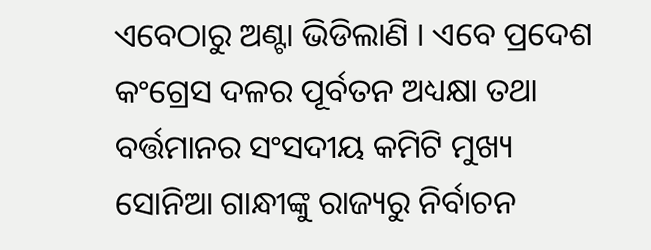ଏବେଠାରୁ ଅଣ୍ଟା ଭିଡିଲାଣି । ଏବେ ପ୍ରଦେଶ କଂଗ୍ରେସ ଦଳର ପୂର୍ବତନ ଅଧ୍ୟକ୍ଷା ତଥା ବର୍ତ୍ତମାନର ସଂସଦୀୟ କମିଟି ମୁଖ୍ୟ ସୋନିଆ ଗାନ୍ଧୀଙ୍କୁ ରାଜ୍ୟରୁ ନିର୍ବାଚନ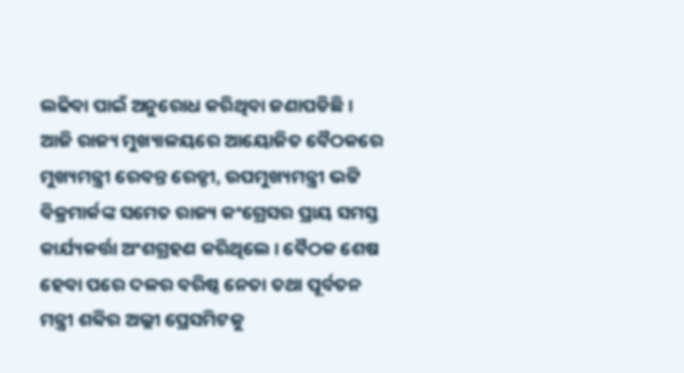ଲଢିବା ପାଇଁ ଅନୁରୋଧ କରିଥିବା ଜଣାପଡିଛି ।
ଆଜି ରାଜ୍ୟ ମୁଖ୍ୟାଳୟରେ ଆୟୋଜିତ ବୈଠକରେ ମୁଖ୍ୟମନ୍ତ୍ରୀ ରେବନ୍ତ ରେଡ୍ଡୀ, ଉପମୁଖ୍ୟମନ୍ତ୍ରୀ ଭଟ୍ଟି ବିକ୍ରମାର୍କଙ୍କ ସମେତ ରାଜ୍ୟ କଂଗ୍ରେସର ପ୍ରାୟ ସମସ୍ତ କାର୍ଯ୍ୟକର୍ତ୍ତା ଅଂଶଗ୍ରହଣ କରିଥିଲେ । ବୈଠକ ଶେଷ ହେବା ପରେ ଦଳର ବରିଷ୍ଠ ନେତା ତଥା ପୂର୍ବତନ ମନ୍ତ୍ରୀ ଶବ୍ବିର ଅଲ୍ଲୀ ପ୍ରେସମିଟକୁ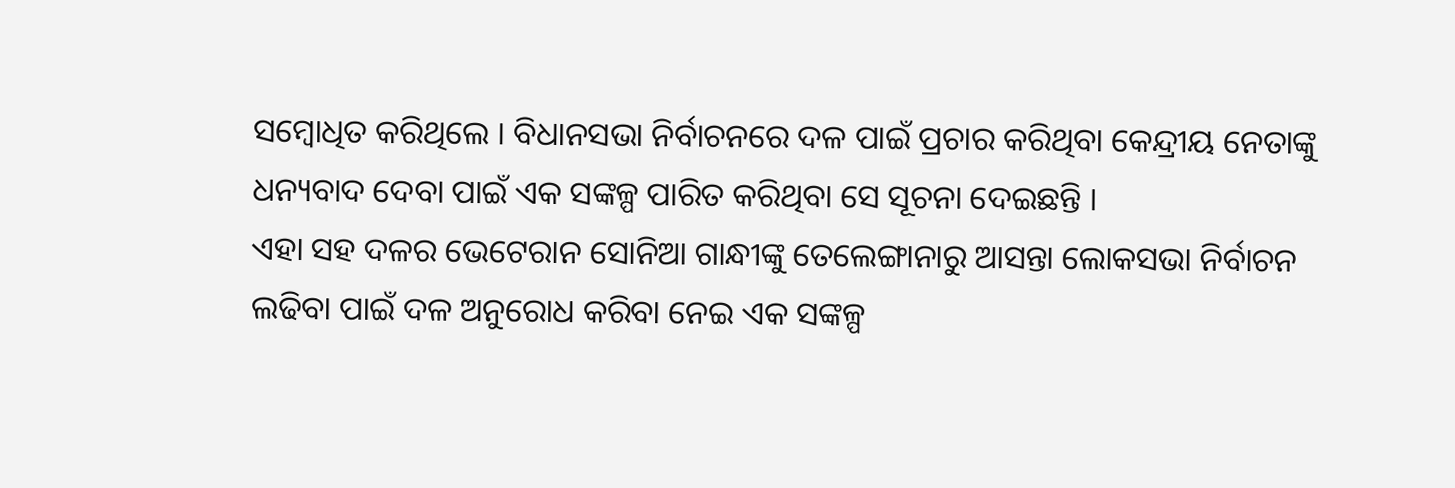ସମ୍ବୋଧିତ କରିଥିଲେ । ବିଧାନସଭା ନିର୍ବାଚନରେ ଦଳ ପାଇଁ ପ୍ରଚାର କରିଥିବା କେନ୍ଦ୍ରୀୟ ନେତାଙ୍କୁ ଧନ୍ୟବାଦ ଦେବା ପାଇଁ ଏକ ସଙ୍କଳ୍ପ ପାରିତ କରିଥିବା ସେ ସୂଚନା ଦେଇଛନ୍ତି ।
ଏହା ସହ ଦଳର ଭେଟେରାନ ସୋନିଆ ଗାନ୍ଧୀଙ୍କୁ ତେଲେଙ୍ଗାନାରୁ ଆସନ୍ତା ଲୋକସଭା ନିର୍ବାଚନ ଲଢିବା ପାଇଁ ଦଳ ଅନୁରୋଧ କରିବା ନେଇ ଏକ ସଙ୍କଳ୍ପ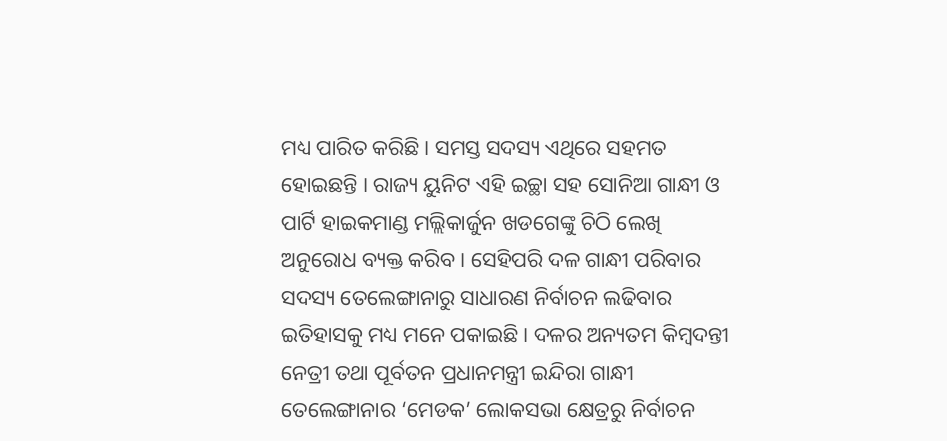ମଧ୍ୟ ପାରିତ କରିଛି । ସମସ୍ତ ସଦସ୍ୟ ଏଥିରେ ସହମତ ହୋଇଛନ୍ତି । ରାଜ୍ୟ ୟୁନିଟ ଏହି ଇଚ୍ଛା ସହ ସୋନିଆ ଗାନ୍ଧୀ ଓ ପାର୍ଟି ହାଇକମାଣ୍ଡ ମଲ୍ଲିକାର୍ଜୁନ ଖଡଗେଙ୍କୁ ଚିଠି ଲେଖି ଅନୁରୋଧ ବ୍ୟକ୍ତ କରିବ । ସେହିପରି ଦଳ ଗାନ୍ଧୀ ପରିବାର ସଦସ୍ୟ ତେଲେଙ୍ଗାନାରୁ ସାଧାରଣ ନିର୍ବାଚନ ଲଢିବାର ଇତିହାସକୁ ମଧ୍ୟ ମନେ ପକାଇଛି । ଦଳର ଅନ୍ୟତମ କିମ୍ବଦନ୍ତୀ ନେତ୍ରୀ ତଥା ପୂର୍ବତନ ପ୍ରଧାନମନ୍ତ୍ରୀ ଇନ୍ଦିରା ଗାନ୍ଧୀ ତେଲେଙ୍ଗାନାର ‘ମେଡକ’ ଲୋକସଭା କ୍ଷେତ୍ରରୁ ନିର୍ବାଚନ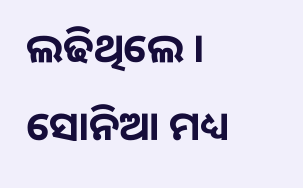ଲଢିଥିଲେ । ସୋନିଆ ମଧ୍ୟ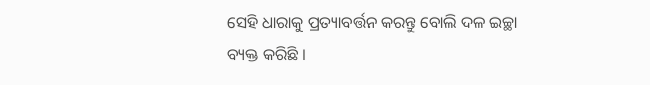ସେହି ଧାରାକୁ ପ୍ରତ୍ୟାବର୍ତ୍ତନ କରନ୍ତୁ ବୋଲି ଦଳ ଇଚ୍ଛା ବ୍ୟକ୍ତ କରିଛି ।